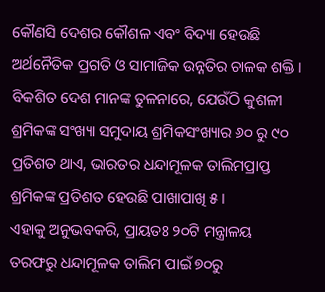କୌଣସି ଦେଶର କୌଶଳ ଏବଂ ବିଦ୍ୟା ହେଉଛି ଅର୍ଥନୈତିକ ପ୍ରଗତି ଓ ସାମାଜିକ ଉନ୍ନତିର ଚାଳକ ଶକ୍ତି । ବିକଶିତ ଦେଶ ମାନଙ୍କ ତୁଳନାରେ, ଯେଉଁଠି କୁଶଳୀ ଶ୍ରମିକଙ୍କ ସଂଖ୍ୟା ସମୁଦାୟ ଶ୍ରମିକସଂଖ୍ୟାର ୬୦ ରୁ ୯୦ ପ୍ରତିଶତ ଥାଏ, ଭାରତର ଧନ୍ଦାମୂଳକ ତାଲିମପ୍ରାପ୍ତ ଶ୍ରମିକଙ୍କ ପ୍ରତିଶତ ହେଉଛି ପାଖାପାଖି ୫ ।
ଏହାକୁ ଅନୁଭବକରି, ପ୍ରାୟତଃ ୨୦ଟି ମନ୍ତ୍ରାଳୟ ତରଫରୁ ଧନ୍ଦାମୂଳକ ତାଲିମ ପାଇଁ ୭୦ରୁ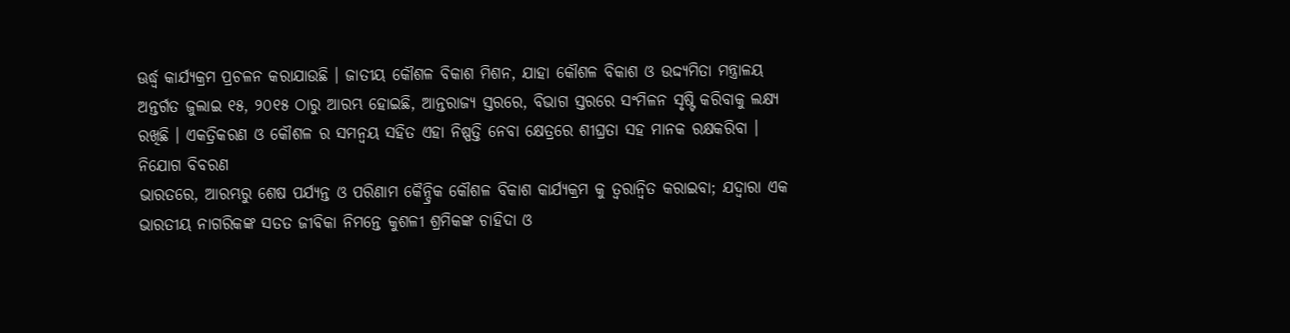ଊର୍ଦ୍ଧ୍ଵ କାର୍ଯ୍ୟକ୍ରମ ପ୍ରଚଳନ କରାଯାଉଛି । ଜାତୀୟ କୌଶଳ ବିକାଶ ମିଶନ, ଯାହା କୌଶଳ ବିକାଶ ଓ ଉଦ୍ଦ୍ୟମିତା ମନ୍ତ୍ରାଳୟ ଅନ୍ତର୍ଗତ ଜୁଲାଇ ୧୫, ୨୦୧୫ ଠାରୁ ଆରମ୍ଭ ହୋଇଛି, ଆନ୍ତରାଜ୍ୟ ସ୍ତରରେ, ବିଭାଗ ସ୍ତରରେ ସଂମିଳନ ସୃଷ୍ଟି କରିବାକୁ ଲକ୍ଷ୍ୟ ରଖିଛି । ଏକତ୍ରିକରଣ ଓ କୌଶଳ ର ସମନ୍ଵୟ ସହିତ ଏହା ନିଷ୍ପତ୍ତି ନେବା କ୍ଷେତ୍ରରେ ଶୀଘ୍ରତା ସହ ମାନକ ରକ୍ଷକରିବା ।
ନିଯୋଗ ବିବରଣ
ଭାରତରେ, ଆରମ୍ଭରୁ ଶେଷ ପର୍ଯ୍ୟନ୍ତ ଓ ପରିଣାମ କୈନ୍ଦ୍ରିକ କୌଶଳ ବିକାଶ କାର୍ଯ୍ୟକ୍ରମ କୁ ତ୍ୱରାନ୍ୱିତ କରାଇବା; ଯଦ୍ୱାରା ଏକ ଭାରତୀୟ ନାଗରିକଙ୍କ ସତତ ଜୀବିକା ନିମନ୍ତେ କୁଶଳୀ ଶ୍ରମିକଙ୍କ ଚାହିଦା ଓ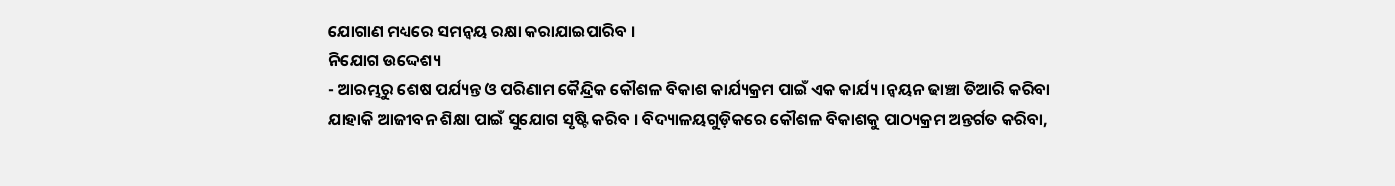ଯୋଗାଣ ମଧ୍ୟରେ ସମନ୍ଵୟ ରକ୍ଷା କରାଯାଇପାରିବ ।
ନିଯୋଗ ଉଦ୍ଦେଶ୍ୟ
- ଆରମ୍ଭରୁ ଶେଷ ପର୍ଯ୍ୟନ୍ତ ଓ ପରିଣାମ କୈନ୍ଦ୍ରିକ କୌଶଳ ବିକାଶ କାର୍ଯ୍ୟକ୍ରମ ପାଇଁ ଏକ କାର୍ଯ୍ୟ।ନ୍ଵୟନ ଢାଞ୍ଚା ତିଆରି କରିବା ଯାହାକି ଆଜୀବନ ଶିକ୍ଷା ପାଇଁ ସୁଯୋଗ ସୃଷ୍ଟି କରିବ । ବିଦ୍ୟାଳୟଗୁଡ଼ିକରେ କୌଶଳ ବିକାଶକୁ ପାଠ୍ୟକ୍ରମ ଅନ୍ତର୍ଗତ କରିବା,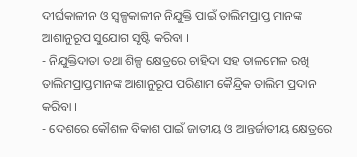ଦୀର୍ଘକାଳୀନ ଓ ସ୍ଵଳ୍ପକାଳୀନ ନିଯୁକ୍ତି ପାଇଁ ତାଲିମପ୍ରାପ୍ତ ମାନଙ୍କ ଆଶାନୁରୂପ ସୁଯୋଗ ସୃଷ୍ଟି କରିବା ।
- ନିଯୁକ୍ତିଦାତା ତଥା ଶିଳ୍ପ କ୍ଷେତ୍ରରେ ଚାହିଦା ସହ ତାଳମେଳ ରଖି ତାଲିମପ୍ରାପ୍ତମାନଙ୍କ ଆଶାନୁରୂପ ପରିଣାମ କୈନ୍ଦ୍ରିକ ତାଲିମ ପ୍ରଦାନ କରିବା ।
- ଦେଶରେ କୌଶଳ ବିକାଶ ପାଇଁ ଜାତୀୟ ଓ ଆନ୍ତର୍ଜାତୀୟ କ୍ଷେତ୍ରରେ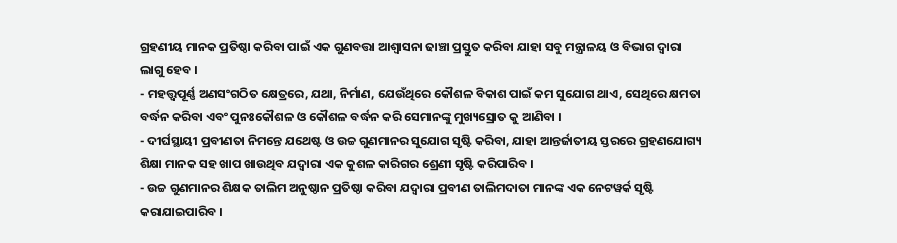ଗ୍ରହଣୀୟ ମାନକ ପ୍ରତିଷ୍ଠା କରିବା ପାଇଁ ଏକ ଗୁଣବତ୍ତା ଆଶ୍ଵାସନା ଢାଞ୍ଚା ପ୍ରସ୍ତୁତ କରିବା ଯାହା ସବୁ ମନ୍ତ୍ରାଳୟ ଓ ବିଭାଗ ଦ୍ଵାରା ଲାଗୁ ହେବ ।
- ମହତ୍ତ୍ଵପୂର୍ଣ୍ଣ ଅଣସଂଗଠିତ କ୍ଷେତ୍ରରେ, ଯଥା, ନିର୍ମାଣ, ଯେଉଁଥିରେ କୌଶଳ ବିକାଶ ପାଇଁ କମ ସୁଯୋଗ ଥାଏ, ସେଥିରେ କ୍ଷମତା ବର୍ଦ୍ଧନ କରିବା ଏବଂ ପୁନଃକୌଶଳ ଓ କୌଶଳ ବର୍ଦ୍ଧନ କରି ସେମାନଙ୍କୁ ମୁଖ୍ୟସ୍ରୋତ କୁ ଆଣିବା ।
- ଦୀର୍ଘସ୍ଥାୟୀ ପ୍ରବୀଣତା ନିମନ୍ତେ ଯଥେଷ୍ଟ ଓ ଉଚ୍ଚ ଗୁଣମାନର ସୁଯୋଗ ସୃଷ୍ଟି କରିବା, ଯାହା ଆନ୍ତର୍ଜାତୀୟ ସ୍ତରରେ ଗ୍ରହଣଯୋଗ୍ୟ ଶିକ୍ଷା ମାନକ ସହ ଖାପ ଖାଉଥିବ ଯଦ୍ୱାରା ଏକ କୁଶଳ କାରିଗର ଶ୍ରେଣୀ ସୃଷ୍ଟି କରିପାରିବ ।
- ଉଚ୍ଚ ଗୁଣମାନର ଶିକ୍ଷକ ତାଲିମ ଅନୁଷ୍ଠାନ ପ୍ରତିଷ୍ଠା କରିବା ଯଦ୍ୱାରା ପ୍ରବୀଣ ତାଲିମଦାତା ମାନଙ୍କ ଏକ ନେଟୱର୍କ ସୃଷ୍ଟି କରାଯାଇପାରିବ ।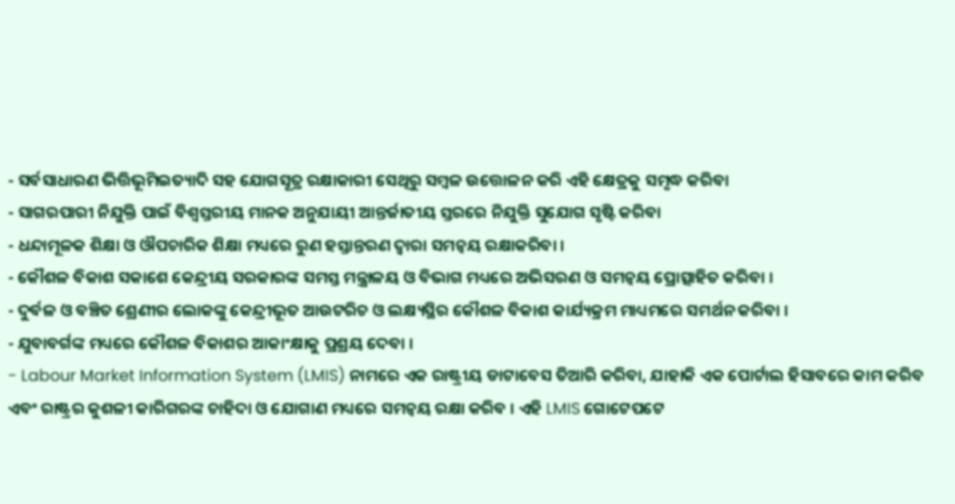- ସର୍ବସାଧାରଣ ଭିତ୍ତିଭୂମିଇତ୍ୟାଦି ସହ ଯୋଗସୂତ୍ର ରକ୍ଷାକାରୀ ସେଥିରୁ ସମ୍ବଳ ଉତ୍ତୋଳନ କରି ଏହି କ୍ଷେତ୍ରକୁ ସମୃଦ୍ଧ କରିବା
- ସାଗରପାରୀ ନିଯୁକ୍ତି ପାଇଁ ବିଶ୍ଵସ୍ତରୀୟ ମାନକ ଅନୁଯାୟୀ ଆନ୍ତର୍ଜାତୀୟ ସ୍ତରରେ ନିଯୁକ୍ତି ସୁଯୋଗ ସୃଷ୍ଟି କରିବା
- ଧନ୍ଦାମୂଳକ ଶିକ୍ଷା ଓ ଔପଚାରିକ ଶିକ୍ଷା ମଧ୍ୟରେ ରୁଣ ହସ୍ତାନ୍ତରଣ ଦ୍ଵାରା ସମନ୍ଵୟ ରକ୍ଷାକରିବା ।
- କୌଶଳ ବିକାଶ ସକାଶେ କେନ୍ଦ୍ରୀୟ ସରକାରଙ୍କ ସମସ୍ତ ମନ୍ତ୍ରାଳୟ ଓ ବିଭାଗ ମଧ୍ୟରେ ଅଭିସରଣ ଓ ସମନ୍ଵୟ ପ୍ରୋତ୍ସାହିତ କରିବା ।
- ଦୁର୍ବଳ ଓ ବଞ୍ଚିତ ଶ୍ରେଣୀର ଲୋକଙ୍କୁ କେନ୍ଦ୍ରୀଭୂତ ଆଉଟରିଚ ଓ ଲକ୍ଷ୍ୟସ୍ଥିର କୌଶଳ ବିକାଶ କାର୍ଯ୍ୟକ୍ରମ ମାଧ୍ୟମରେ ସମର୍ଥନ କରିବା ।
- ଯୁବାବର୍ଗଙ୍କ ମଧ୍ୟରେ କୌଶଳ ବିକାଶର ଆକାଂକ୍ଷାକୁ ପ୍ରଶ୍ରୟ ଦେବା ।
- Labour Market Information System (LMIS) ନାମରେ ଏକ ରାଷ୍ଟ୍ରୀୟ ଡାଟାବେସ ତିଆରି କରିବା, ଯାହାକି ଏକ ପୋର୍ଟାଲ ହିସାବରେ କାମ କରିବ ଏବଂ ରାଷ୍ଟ୍ରର କୁଶଳୀ କାରିଗରଙ୍କ ଚାହିଦା ଓ ଯୋଗାଣ ମଧ୍ୟରେ ସମନ୍ଵୟ ରକ୍ଷା କରିବ । ଏହି LMIS ଗୋଟେପଟେ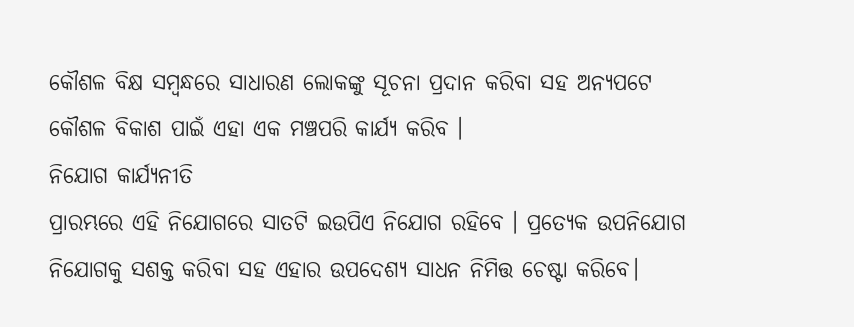କୌଶଳ ବିକ୍ଷ ସମ୍ବନ୍ଧରେ ସାଧାରଣ ଲୋକଙ୍କୁ ସୂଚନା ପ୍ରଦାନ କରିବା ସହ ଅନ୍ୟପଟେ କୌଶଳ ବିକାଶ ପାଇଁ ଏହା ଏକ ମଞ୍ଚପରି କାର୍ଯ୍ୟ କରିବ ।
ନିଯୋଗ କାର୍ଯ୍ୟନୀତି
ପ୍ରାରମ୍ଭରେ ଏହି ନିଯୋଗରେ ସାତଟି ଇଉପିଏ ନିଯୋଗ ରହିବେ । ପ୍ରତ୍ୟେକ ଉପନିଯୋଗ ନିଯୋଗକୁ ସଶକ୍ତ କରିବା ସହ ଏହାର ଉପଦେଶ୍ୟ ସାଧନ ନିମିତ୍ତ ଚେଷ୍ଟା କରିବେ।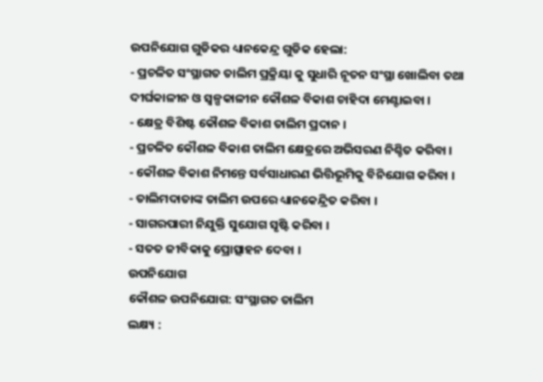ଉପନିଯୋଗ ଗୁଡିକର ଧ୍ୟାନକେନ୍ଦ୍ର ଗୁଡିକ ହେଲା:
- ପ୍ରଚଳିତ ସଂସ୍ଥାଗତ ତାଲିମ ପ୍ରକ୍ରିୟା କୁ ସୁଧାରି ନୂତନ ସଂସ୍ଥା ଖୋଲିବା ତଥା ଦୀର୍ଘକାଳୀନ ଓ ସ୍ୱଳ୍ପକାଳୀନ କୌଶଳ ବିକାଶ ଚାହିଦା ମେଣ୍ଟାଇବା ।
- କ୍ଷେତ୍ର ବିଶିଷ୍ଟ କୌଶଳ ବିକାଶ ତାଲିମ ପ୍ରଦାନ ।
- ପ୍ରଚଳିତ କୌଶଳ ବିକାଶ ତାଲିମ କ୍ଷେତ୍ରରେ ଅଭିସରଣ ନିଶ୍ଚିତ କରିବା ।
- କୌଶଳ ବିକାଶ ନିମନ୍ତେ ସର୍ବସାଧାରଣ ଭିତ୍ତିଭୂମିକୁ ବିନିଯୋଗ କରିବା ।
- ତାଲିମଦାତାଙ୍କ ତାଲିମ ଉପରେ ଧ୍ୟାନକେନ୍ଦ୍ରିତ କରିବା ।
- ସାଗରପାରୀ ନିଯୁକ୍ତି ସୁଯୋଗ ସୃଷ୍ଟି କରିବା ।
- ସତତ ଜୀବିକାକୁ ପ୍ରୋତ୍ସାହନ ଦେବା ।
ଉପନିଯୋଗ
କୌଶଳ ଉପନିଯୋଗ: ସଂସ୍ଥାଗତ ତାଲିମ
ଲକ୍ଷ୍ୟ :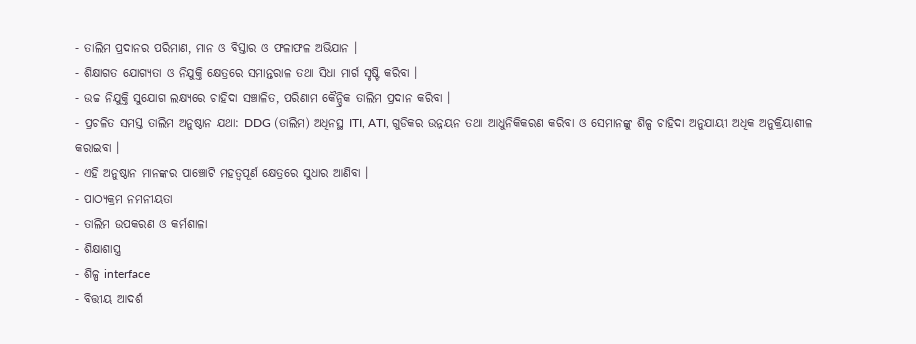- ତାଲିମ ପ୍ରଦାନର ପରିମାଣ, ମାନ ଓ ବିସ୍ତାର ଓ ଫଳାଫଳ ଅଭିଯାନ ।
- ଶିକ୍ଷାଗତ ଯୋଗ୍ୟତା ଓ ନିଯୁକ୍ତି କ୍ଷେତ୍ରରେ ସମାନ୍ତରାଳ ତଥା ସିଧା ମାର୍ଗ ସୃଷ୍ଟି କରିବା ।
- ଉଚ୍ଚ ନିଯୁକ୍ତି ସୁଯୋଗ ଲକ୍ଷ୍ୟରେ ଚାହିଦା ସଞ୍ଚାଳିତ, ପରିଣାମ କୈନ୍ଦ୍ରିକ ତାଲିମ ପ୍ରଦାନ କରିବା ।
- ପ୍ରଚଳିତ ସମସ୍ତ ତାଲିମ ଅନୁଷ୍ଠାନ ଯଥା: DDG (ତାଲିମ) ଅଧିନସ୍ଥ ITI, ATI, ଗୁଡିକର ଉନ୍ନୟନ ତଥା ଆଧୁନିକିକରଣ କରିବା ଓ ସେମାନଙ୍କୁ ଶିଳ୍ପ ଚାହିଦା ଅନୁଯାୟୀ ଅଧିକ ଅନୁକ୍ରିୟାଶୀଳ କରାଇବା ।
- ଏହି ଅନୁଷ୍ଠାନ ମାନଙ୍କର ପାଞ୍ଚୋଟି ମହତ୍ଵପୂର୍ଣ କ୍ଷେତ୍ରରେ ସୁଧାର ଆଣିବା ।
- ପାଠ୍ୟକ୍ରମ ନମନୀୟତା
- ତାଲିମ ଉପକରଣ ଓ କର୍ମଶାଳା
- ଶିକ୍ଷାଶାସ୍ତ୍ର
- ଶିଳ୍ପ interface
- ବିତ୍ତୀୟ ଆଦର୍ଶ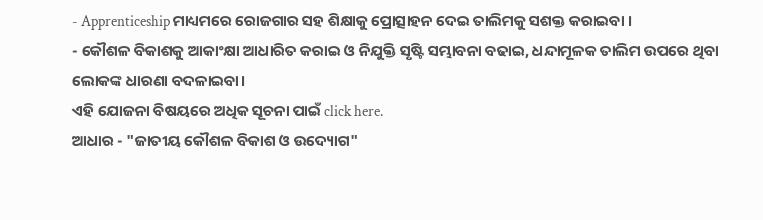- Apprenticeship ମାଧ୍ୟମରେ ରୋଜଗାର ସହ ଶିକ୍ଷାକୁ ପ୍ରୋତ୍ସାହନ ଦେଇ ତାଲିମକୁ ସଶକ୍ତ କରାଇବା ।
- କୌଶଳ ବିକାଶକୁ ଆକାଂକ୍ଷା ଆଧାରିତ କରାଇ ଓ ନିଯୁକ୍ତି ସୃଷ୍ଟି ସମ୍ଭାବନା ବଢାଇ, ଧନ୍ଦାମୂଳକ ତାଲିମ ଉପରେ ଥିବା ଲୋକଙ୍କ ଧାରଣା ବଦଳାଇବା।
ଏହି ଯୋଜନା ବିଷୟରେ ଅଧିକ ସୂଚନା ପାଇଁ click here.
ଆଧାର - "ଜାତୀୟ କୌଶଳ ବିକାଶ ଓ ଉଦ୍ୟୋଗ"